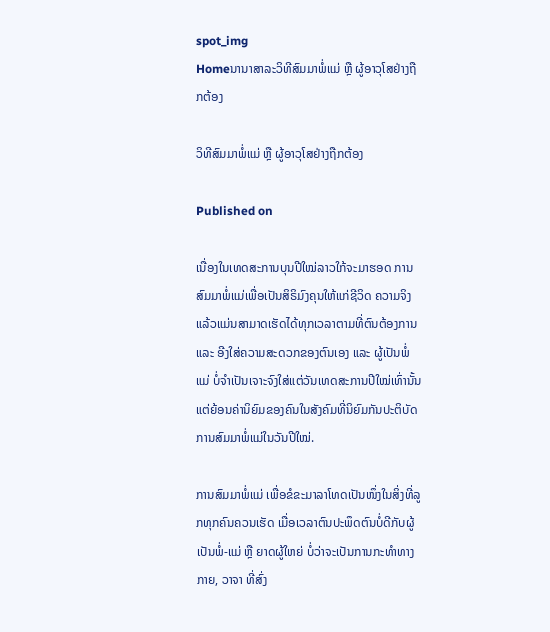spot_img
Homeນານາສາລະວິທີສົມມາພໍ່ແມ່ ຫຼື ຜູ້ອາວຸໂສຢ່າງຖືກຕ້ອງ

ວິທີສົມມາພໍ່ແມ່ ຫຼື ຜູ້ອາວຸໂສຢ່າງຖືກຕ້ອງ

Published on

ເນື່ອງໃນເທດສະການບຸນປີໃໝ່ລາວໃກ້ຈະມາຮອດ ການສົມມາພໍ່ແມ່ເພື່ອເປັນສິຣິມົງຄຸນໃຫ້ແກ່ຊີວິດ ຄວາມຈິງແລ້ວແມ່ນສາມາດເຮັດໄດ້ທຸກເວລາຕາມທີ່ຕົນຕ້ອງການ ແລະ ອີງໃສ່ຄວາມສະດວກຂອງຕົນເອງ ແລະ ຜູ້ເປັນພໍ່ແມ່ ບໍ່ຈຳເປັນເຈາະຈົງໃສ່ແຕ່ວັນເທດສະການປີໃໝ່ເທົ່ານັ້ນ ແຕ່ຍ້ອນຄ່ານິຍົມຂອງຄົນໃນສັງຄົມທີ່ນິຍົມກັນປະຕິບັດການສົມມາພໍ່ແມ່ໃນວັນປີໃໝ່.

ການສົມມາພໍ່ແມ່ ເພື່ອຂໍຂະມາລາໂທດເປັນໜຶ່ງໃນສິ່ງທີ່ລູກທຸກຄົນຄວນເຮັດ ເມື່ອເວລາຕົນປະພຶດຕົນບໍ່ດີກັບຜູ້ເປັນພໍ່-ແມ່ ຫຼື ຍາດຜູ້ໃຫຍ່ ບໍ່ວ່າຈະເປັນການກະທຳທາງກາຍ, ວາຈາ ທີ່ສົ່ງ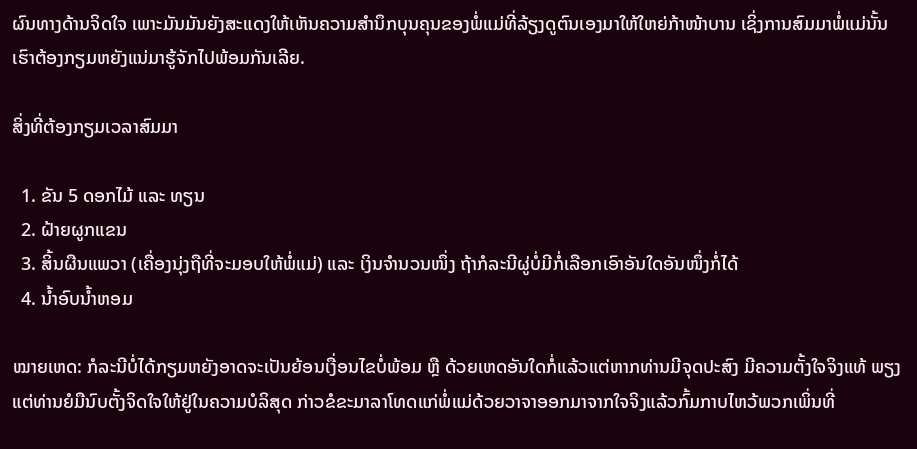ຜົນທາງດ້ານຈິດໃຈ ເພາະມັນມັນຍັງສະແດງໃຫ້ເຫັນຄວາມສຳນຶກບຸນຄຸນຂອງພໍ່ແມ່ທີ່ລ້ຽງດູຕົນເອງມາໃຫ້ໃຫຍ່ກ້າໜ້າບານ ເຊິ່ງການສົມມາພໍ່ແມ່ນັ້ນເຮົາຕ້ອງກຽມຫຍັງແນ່ມາຮູ້ຈັກໄປພ້ອມກັນເລີຍ.

ສິ່ງທີ່ຕ້ອງກຽມເວລາສົມມາ

  1. ຂັນ 5 ດອກໄມ້ ແລະ ທຽນ
  2. ຝ້າຍຜູກແຂນ
  3. ສິ້ນຜືນແພວາ (ເຄື່ອງນຸ່ງຖືທີ່ຈະມອບໃຫ້ພໍ່ແມ່) ແລະ ເງິນຈຳນວນໜຶ່ງ ຖ້າກໍລະນີຜູ່ບໍ່ມີກໍ່ເລືອກເອົາອັນໃດອັນໜຶ່ງກໍ່ໄດ້
  4. ນ້ຳອົບນ້ຳຫອມ

ໝາຍເຫດ: ກໍລະນີບໍ່ໄດ້ກຽມຫຍັງອາດຈະເປັນຍ້ອນເງື່ອນໄຂບໍ່ພ້ອມ ຫຼື ດ້ວຍເຫດອັນໃດກໍ່ແລ້ວແຕ່ຫາກທ່ານມີຈຸດປະສົງ ມີຄວາມຕັ້ງໃຈຈິງແທ້ ພຽງແຕ່ທ່ານຍໍມືນົບຕັ້ງຈິດໃຈໃຫ້ຢູ່ໃນຄວາມບໍລິສຸດ ກ່າວຂໍຂະມາລາໂທດແກ່ພໍ່ແມ່ດ້ວຍວາຈາອອກມາຈາກໃຈຈິງແລ້ວກົ້ມກາບໄຫວ້ພວກເພິ່ນທີ່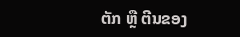ຕັກ ຫຼື ຕີນຂອງ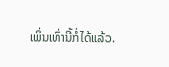ເພິ່ນເທົ່ານີ້ກໍ່ໄດ້ແລ້ວ.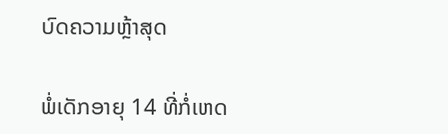ບົດຄວາມຫຼ້າສຸດ

ພໍ່ເດັກອາຍຸ 14 ທີ່ກໍ່ເຫດ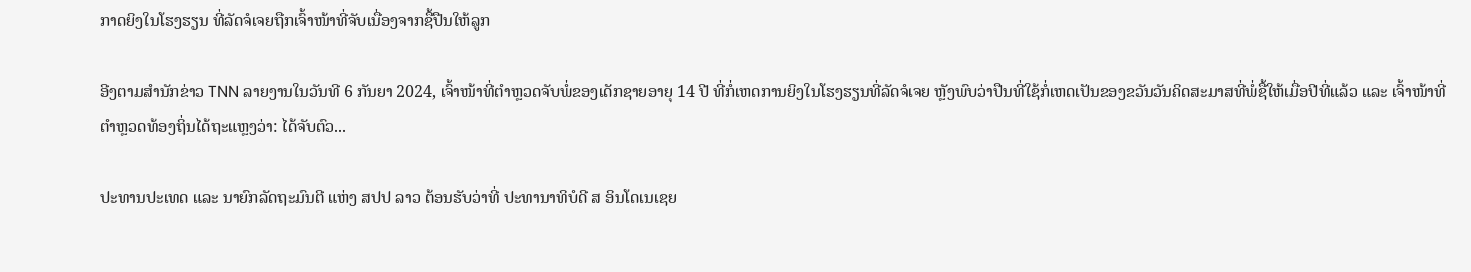ກາດຍິງໃນໂຮງຮຽນ ທີ່ລັດຈໍເຈຍຖືກເຈົ້າໜ້າທີ່ຈັບເນື່ອງຈາກຊື້ປືນໃຫ້ລູກ

ອີງຕາມສຳນັກຂ່າວ TNN ລາຍງານໃນວັນທີ 6 ກັນຍາ 2024, ເຈົ້າໜ້າທີ່ຕຳຫຼວດຈັບພໍ່ຂອງເດັກຊາຍອາຍຸ 14 ປີ ທີ່ກໍ່ເຫດການຍິງໃນໂຮງຮຽນທີ່ລັດຈໍເຈຍ ຫຼັງພົບວ່າປືນທີ່ໃຊ້ກໍ່ເຫດເປັນຂອງຂວັນວັນຄິດສະມາສທີ່ພໍ່ຊື້ໃຫ້ເມື່ອປີທີ່ແລ້ວ ແລະ ເຈົ້າໜ້າທີ່ຕຳຫຼວດທ້ອງຖິ່ນໄດ້ຖະແຫຼງວ່າ: ໄດ້ຈັບຕົວ...

ປະທານປະເທດ ແລະ ນາຍົກລັດຖະມົນຕີ ແຫ່ງ ສປປ ລາວ ຕ້ອນຮັບວ່າທີ່ ປະທານາທິບໍດີ ສ ອິນໂດເນເຊຍ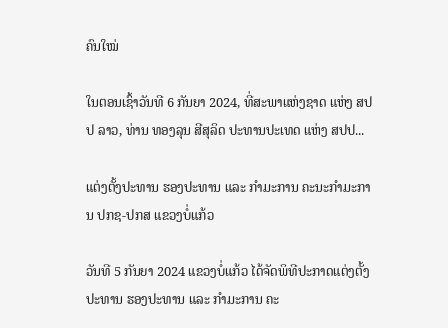ຄົນໃໝ່

ໃນຕອນເຊົ້າວັນທີ 6 ກັນຍາ 2024, ທີ່ສະພາແຫ່ງຊາດ ແຫ່ງ ສປປ ລາວ, ທ່ານ ທອງລຸນ ສີສຸລິດ ປະທານປະເທດ ແຫ່ງ ສປປ...

ແຕ່ງຕັ້ງປະທານ ຮອງປະທານ ແລະ ກຳມະການ ຄະນະກຳມະການ ປກຊ-ປກສ ແຂວງບໍ່ແກ້ວ

ວັນທີ 5 ກັນຍາ 2024 ແຂວງບໍ່ແກ້ວ ໄດ້ຈັດພິທີປະກາດແຕ່ງຕັ້ງປະທານ ຮອງປະທານ ແລະ ກຳມະການ ຄະ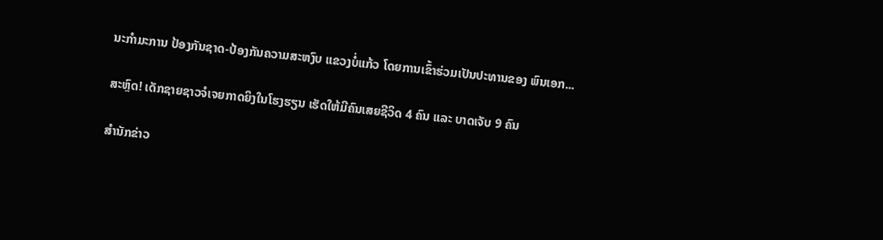ນະກຳມະການ ປ້ອງກັນຊາດ-ປ້ອງກັນຄວາມສະຫງົບ ແຂວງບໍ່ແກ້ວ ໂດຍການເຂົ້າຮ່ວມເປັນປະທານຂອງ ພົນເອກ...

ສະຫຼົດ! ເດັກຊາຍຊາວຈໍເຈຍກາດຍິງໃນໂຮງຮຽນ ເຮັດໃຫ້ມີຄົນເສຍຊີວິດ 4 ຄົນ ແລະ ບາດເຈັບ 9 ຄົນ

ສຳນັກຂ່າວ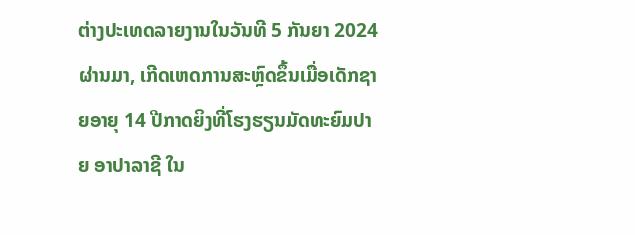ຕ່າງປະເທດລາຍງານໃນວັນທີ 5 ກັນຍາ 2024 ຜ່ານມາ, ເກີດເຫດການສະຫຼົດຂຶ້ນເມື່ອເດັກຊາຍອາຍຸ 14 ປີກາດຍິງທີ່ໂຮງຮຽນມັດທະຍົມປາຍ ອາປາລາຊີ ໃນ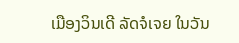ເມືອງວິນເດີ ລັດຈໍເຈຍ ໃນວັນ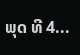ພຸດ ທີ 4...